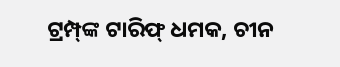ଟ୍ରମ୍ପ୍‌ଙ୍କ ଟାରିଫ୍‌ ଧମକ, ଚୀନ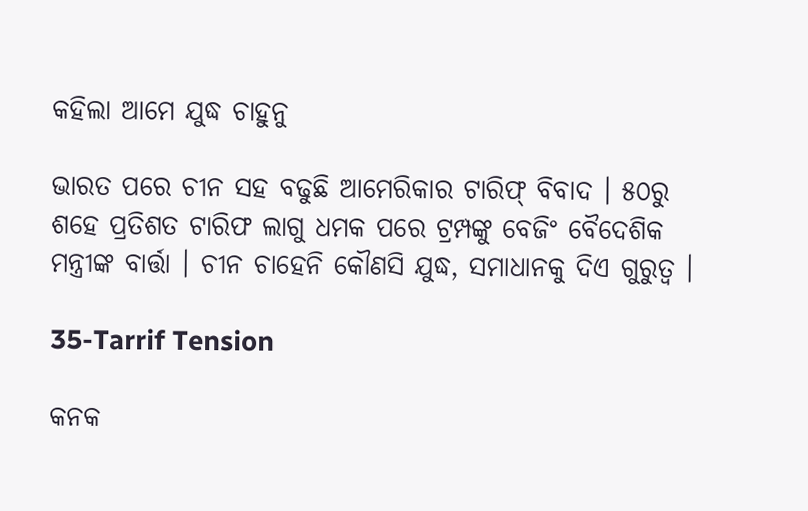କହିଲା ଆମେ ଯୁଦ୍ଧ ଚାହୁନୁ

ଭାରତ ପରେ ଚୀନ ସହ ବଢୁଛି ଆମେରିକାର ଟାରିଫ୍ ବିବାଦ । ୫୦ରୁ ଶହେ ପ୍ରତିଶତ ଟାରିଫ ଲାଗୁ ଧମକ ପରେ ଟ୍ରମ୍ପଙ୍କୁ ବେଜିଂ ବୈଦେଶିକ ମନ୍ତ୍ରୀଙ୍କ ବାର୍ତ୍ତା । ଚୀନ ଚାହେନି କୌଣସି ଯୁଦ୍ଧ, ସମାଧାନକୁ ଦିଏ ଗୁରୁତ୍ୱ ।

35-Tarrif Tension

କନକ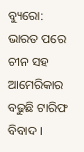ବ୍ୟୁରୋ: ଭାରତ ପରେ ଚୀନ ସହ ଆମେରିକାର ବଢୁଛି ଟାରିଫ ବିବାଦ ।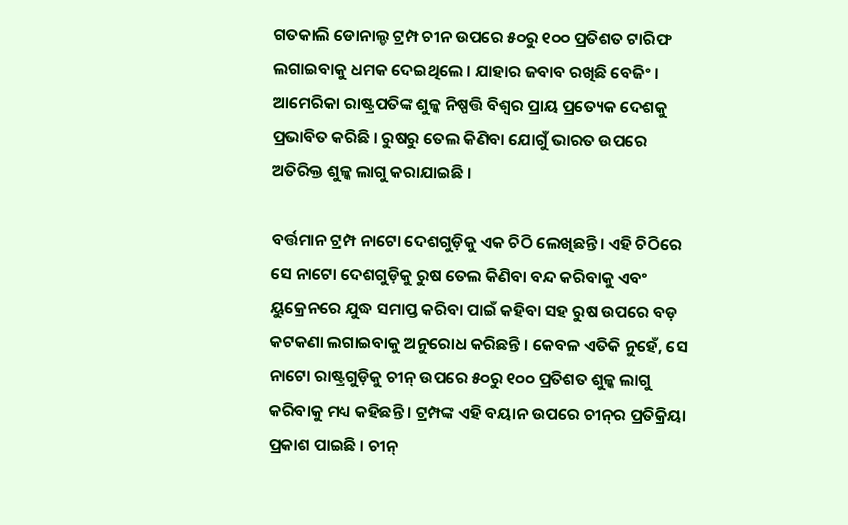ଗତକାଲି ଡୋନାଲ୍ଡ ଟ୍ରମ୍ପ ଚୀନ ଉପରେ ୫୦ରୁ ୧୦୦ ପ୍ରତିଶତ ଟାରିଫ ଲଗାଇବାକୁ ଧମକ ଦେଇଥିଲେ । ଯାହାର ଜବାବ ରଖିଛି ବେଜିଂ । ଆମେରିକା ରାଷ୍ଟ୍ରପତିଙ୍କ ଶୁଳ୍କ ନିଷ୍ପତ୍ତି ବିଶ୍ୱର ପ୍ରାୟ ପ୍ରତ୍ୟେକ ଦେଶକୁ ପ୍ରଭାବିତ କରିଛି । ରୁଷରୁ ତେଲ କିଣିବା ଯୋଗୁଁ ଭାରତ ଉପରେ ଅତିରିକ୍ତ ଶୁଳ୍କ ଲାଗୁ କରାଯାଇଛି ।

ବର୍ତ୍ତମାନ ଟ୍ରମ୍ପ ନାଟୋ ଦେଶଗୁଡ଼ିକୁ ଏକ ଚିଠି ଲେଖିଛନ୍ତି। ଏହି ଚିଠିରେ ସେ ନାଟୋ ଦେଶଗୁଡ଼ିକୁ ରୁଷ ତେଲ କିଣିବା ବନ୍ଦ କରିବାକୁ ଏବଂ ୟୁକ୍ରେନରେ ଯୁଦ୍ଧ ସମାପ୍ତ କରିବା ପାଇଁ କହିବା ସହ ରୁଷ ଉପରେ ବଡ଼ କଟକଣା ଲଗାଇବାକୁ ଅନୁରୋଧ କରିଛନ୍ତି । କେବଳ ଏତିକି ନୁହେଁ, ସେ ନାଟୋ ରାଷ୍ଟ୍ରଗୁଡ଼ିକୁ ଚୀନ୍ ଉପରେ ୫୦ରୁ ୧୦୦ ପ୍ରତିଶତ ଶୁଳ୍କ ଲାଗୁ କରିବାକୁ ମଧ୍ୟ କହିଛନ୍ତି । ଟ୍ରମ୍ପଙ୍କ ଏହି ବୟାନ ଉପରେ ଚୀନ୍‌ର ପ୍ରତିକ୍ରିୟା ପ୍ରକାଶ ପାଇଛି । ଚୀନ୍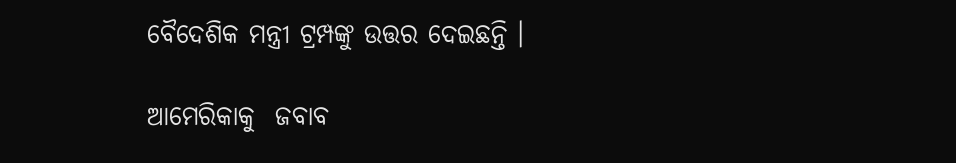ବୈଦେଶିକ ମନ୍ତ୍ରୀ ଟ୍ରମ୍ପଙ୍କୁ ଉତ୍ତର ଦେଇଛନ୍ତି ।

ଆମେରିକାକୁ  ଜବାବ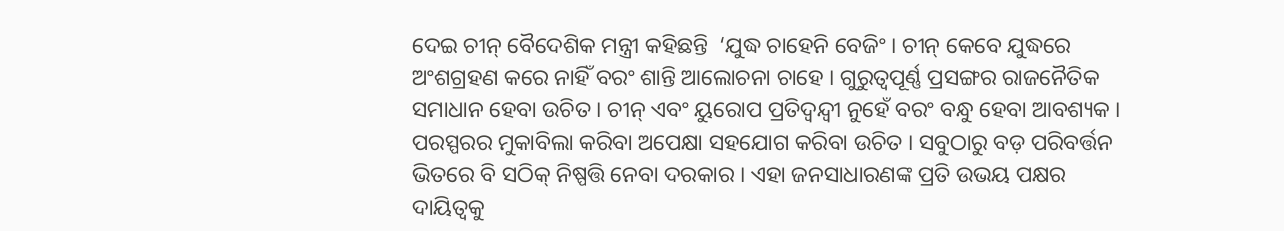ଦେଇ ଚୀନ୍ ବୈଦେଶିକ ମନ୍ତ୍ରୀ କହିଛନ୍ତି  ‘ଯୁଦ୍ଧ ଚାହେନି ବେଜିଂ । ଚୀନ୍ କେବେ ଯୁଦ୍ଧରେ ଅଂଶଗ୍ରହଣ କରେ ନାହିଁ ବରଂ ଶାନ୍ତି ଆଲୋଚନା ଚାହେ । ଗୁରୁତ୍ୱପୂର୍ଣ୍ଣ ପ୍ରସଙ୍ଗର ରାଜନୈତିକ ସମାଧାନ ହେବା ଉଚିତ । ଚୀନ୍ ଏବଂ ୟୁରୋପ ପ୍ରତିଦ୍ୱନ୍ଦ୍ୱୀ ନୁହେଁ ବରଂ ବନ୍ଧୁ ହେବା ଆବଶ୍ୟକ । ପରସ୍ପରର ମୁକାବିଲା କରିବା ଅପେକ୍ଷା ସହଯୋଗ କରିବା ଉଚିତ । ସବୁଠାରୁ ବଡ଼ ପରିବର୍ତ୍ତନ ଭିତରେ ବି ସଠିକ୍ ନିଷ୍ପତ୍ତି ନେବା ଦରକାର । ଏହା ଜନସାଧାରଣଙ୍କ ପ୍ରତି ଉଭୟ ପକ୍ଷର ଦାୟିତ୍ୱକୁ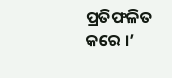ପ୍ରତିଫଳିତ କରେ ।’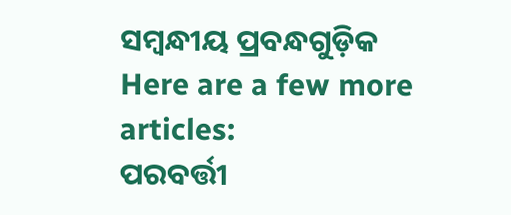ସମ୍ବନ୍ଧୀୟ ପ୍ରବନ୍ଧଗୁଡ଼ିକ
Here are a few more articles:
ପରବର୍ତ୍ତୀ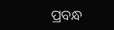ପ୍ରବନ୍ଧ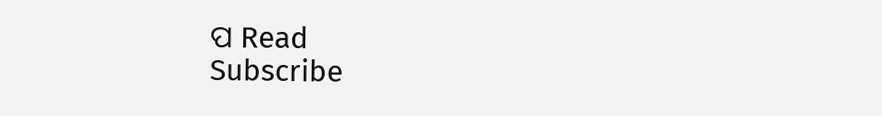ପ Read
Subscribe